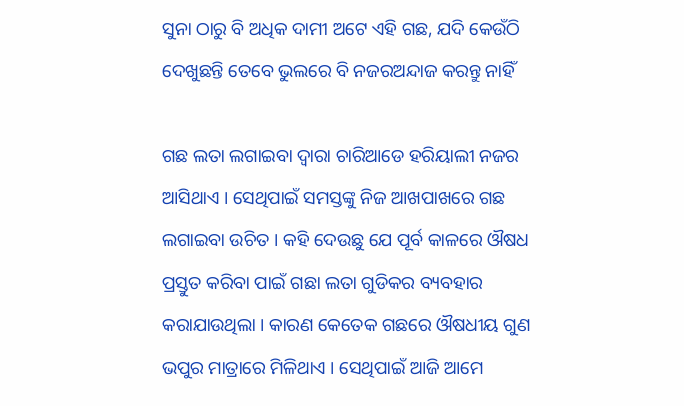ସୁନା ଠାରୁ ବି ଅଧିକ ଦାମୀ ଅଟେ ଏହି ଗଛ, ଯଦି କେଉଁଠି ଦେଖୁଛନ୍ତି ତେବେ ଭୁଲରେ ବି ନଜରଅନ୍ଦାଜ କରନ୍ତୁ ନାହିଁ

ଗଛ ଲତା ଲଗାଇବା ଦ୍ଵାରା ଚାରିଆଡେ ହରିୟାଲୀ ନଜର ଆସିଥାଏ । ସେଥିପାଇଁ ସମସ୍ତଙ୍କୁ ନିଜ ଆଖପାଖରେ ଗଛ ଲଗାଇବା ଉଚିତ । କହି ଦେଉଛୁ ଯେ ପୂର୍ବ କାଳରେ ଔଷଧ ପ୍ରସ୍ତୁତ କରିବା ପାଇଁ ଗଛା ଲତା ଗୁଡିକର ବ୍ୟବହାର କରାଯାଉଥିଲା । କାରଣ କେତେକ ଗଛରେ ଔଷଧୀୟ ଗୁଣ ଭପୁର ମାତ୍ରାରେ ମିଳିଥାଏ । ସେଥିପାଇଁ ଆଜି ଆମେ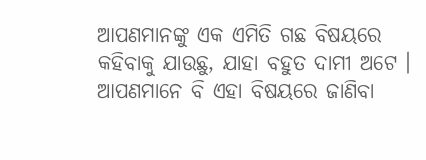ଆପଣମାନଙ୍କୁ ଏକ ଏମିତି ଗଛ ବିଷୟରେ କହିବାକୁ ଯାଉଛୁ, ଯାହା ବହୁତ ଦାମୀ ଅଟେ । ଆପଣମାନେ ବି ଏହା ବିଷୟରେ ଜାଣିବା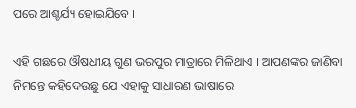ପରେ ଆଶ୍ଚର୍ଯ୍ୟ ହୋଇଯିବେ ।

ଏହି ଗଛରେ ଔଷଧୀୟ ଗୁଣ ଭରପୁର ମାତ୍ରାରେ ମିଳିଥାଏ । ଆପଣଙ୍କର ଜାଣିବା ନିମନ୍ତେ କହିଦେଉଛୁ ଯେ ଏହାକୁ ସାଧାରଣ ଭାଷାରେ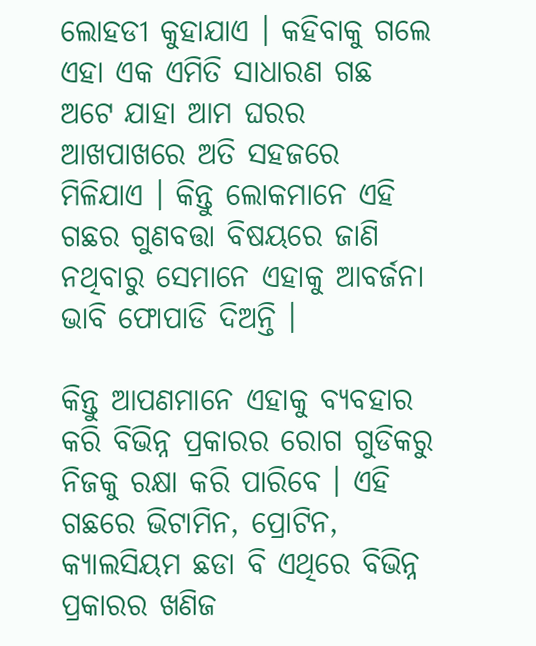ଲୋହଡୀ କୁହାଯାଏ । କହିବାକୁ ଗଲେ ଏହା ଏକ ଏମିତି ସାଧାରଣ ଗଛ ଅଟେ ଯାହା ଆମ ଘରର ଆଖପାଖରେ ଅତି ସହଜରେ ମିଳିଯାଏ । କିନ୍ତୁ ଲୋକମାନେ ଏହି ଗଛର ଗୁଣବତ୍ତା ବିଷୟରେ ଜାଣି ନଥିବାରୁ ସେମାନେ ଏହାକୁ ଆବର୍ଜନା ଭାବି ଫୋପାଡି ଦିଅନ୍ତି ।

କିନ୍ତୁ ଆପଣମାନେ ଏହାକୁ ବ୍ୟବହାର କରି ବିଭିନ୍ନ ପ୍ରକାରର ରୋଗ ଗୁଡିକରୁ ନିଜକୁ ରକ୍ଷା କରି ପାରିବେ । ଏହି ଗଛରେ ଭିଟାମିନ, ପ୍ରୋଟିନ, କ୍ୟାଲସିୟମ ଛଡା ବି ଏଥିରେ ବିଭିନ୍ନ ପ୍ରକାରର ଖଣିଜ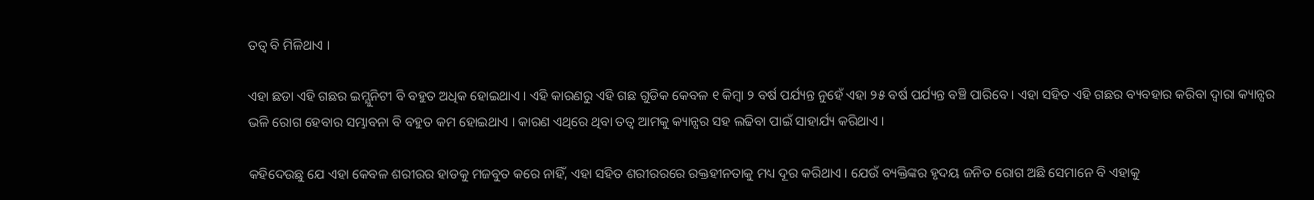ତତ୍ଵ ବି ମିଳିଥାଏ ।

ଏହା ଛଡା ଏହି ଗଛର ଇମ୍ଯୁନିଟୀ ବି ବହୁତ ଅଧିକ ହୋଇଥାଏ । ଏହି କାରଣରୁ ଏହି ଗଛ ଗୁଡିକ କେବଳ ୧ କିମ୍ବା ୨ ବର୍ଷ ପର୍ଯ୍ୟନ୍ତ ନୁହେଁ ଏହା ୨୫ ବର୍ଷ ପର୍ଯ୍ୟନ୍ତ ବଞ୍ଚି ପାରିବେ । ଏହା ସହିତ ଏହି ଗଛର ବ୍ୟବହାର କରିବା ଦ୍ଵାରା କ୍ୟାନ୍ସର ଭଳି ରୋଗ ହେବାର ସମ୍ଭାବନା ବି ବହୁତ କମ ହୋଇଥାଏ । କାରଣ ଏଥିରେ ଥିବା ତତ୍ଵ ଆମକୁ କ୍ୟାନ୍ସର ସହ ଲଢିବା ପାଇଁ ସାହାର୍ଯ୍ୟ କରିଥାଏ ।

କହିଦେଉଛୁ ଯେ ଏହା କେବଳ ଶରୀରର ହାଡକୁ ମଜବୁତ କରେ ନାହିଁ, ଏହା ସହିତ ଶରୀରରରେ ରକ୍ତହୀନତାକୁ ମଧ୍ୟ ଦୂର କରିଥାଏ । ଯେଉଁ ବ୍ୟକ୍ତିଙ୍କର ହୃଦୟ ଜନିତ ରୋଗ ଅଛି ସେମାନେ ବି ଏହାକୁ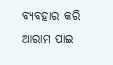ବ୍ୟବହାର କରି ଆରାମ ପାଇ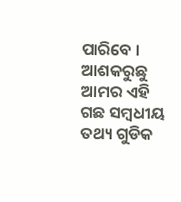ପାରିବେ । ଆଶକରୁଛୁ ଆମର ଏହି ଗଛ ସମ୍ବଧୀୟ ତଥ୍ୟ ଗୁଡିକ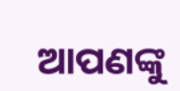ଆପଣଙ୍କୁ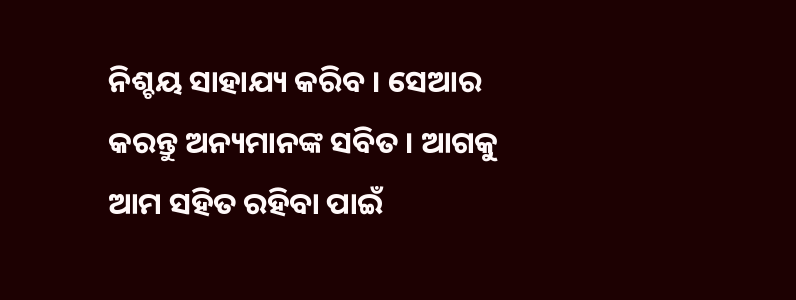ନିଶ୍ଚୟ ସାହାଯ୍ୟ କରିବ । ସେଆର କରନ୍ତୁ ଅନ୍ୟମାନଙ୍କ ସବିତ । ଆଗକୁ ଆମ ସହିତ ରହିବା ପାଇଁ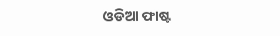ଓଡିଆ ଫାଷ୍ଟ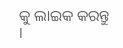କୁ ଲାଇକ କରନ୍ତୁ ।